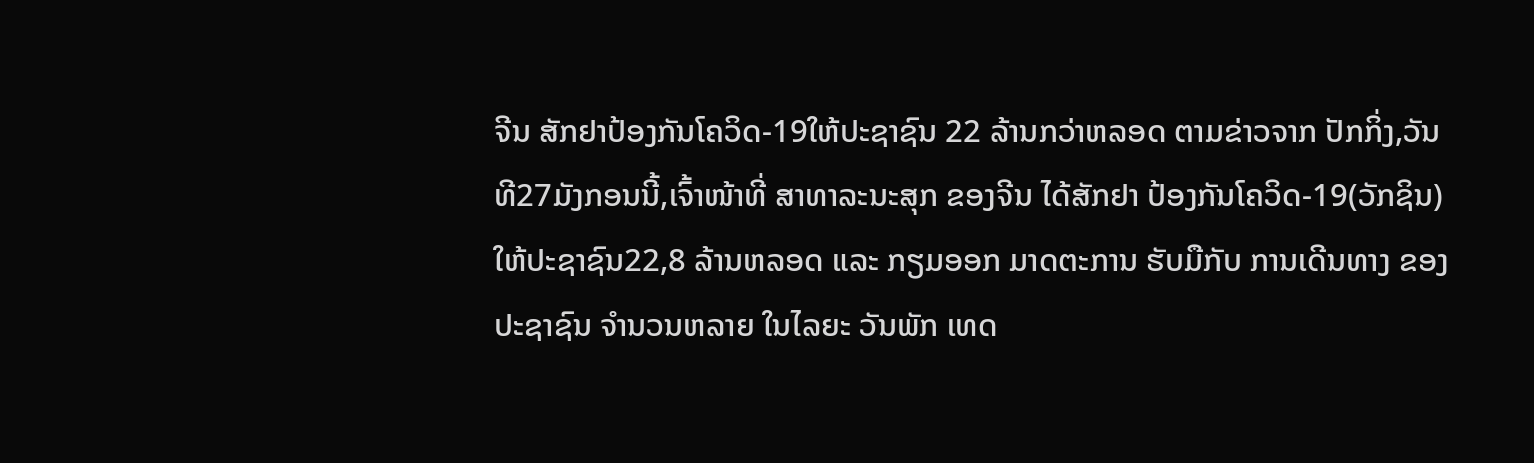ຈີນ ສັກຢາປ້ອງກັນໂຄວິດ-19ໃຫ້ປະຊາຊົນ 22 ລ້ານກວ່າຫລອດ ຕາມຂ່າວຈາກ ປັກກິ່ງ,ວັນທີ27ມັງກອນນີ້,ເຈົ້າໜ້າທີ່ ສາທາລະນະສຸກ ຂອງຈີນ ໄດ້ສັກຢາ ປ້ອງກັນໂຄວິດ-19(ວັກຊິນ)ໃຫ້ປະຊາຊົນ22,8 ລ້ານຫລອດ ແລະ ກຽມອອກ ມາດຕະການ ຮັບມືກັບ ການເດີນທາງ ຂອງປະຊາຊົນ ຈຳນວນຫລາຍ ໃນໄລຍະ ວັນພັກ ເທດ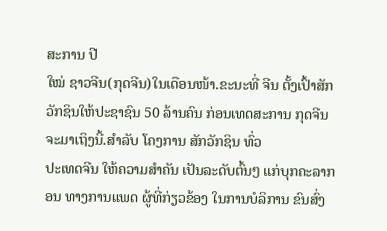ສະການ ປີ
ໃໝ່ ຊາວຈີນ(ກຸດຈີນ)ໃນເດືອນໜ້າ.ຂະນະທີ່ ຈີນ ຕັ້ງເປົ້າສັກວັກຊິນໃຫ້ປະຊາຊົນ 50 ລ້ານຄົນ ກ່ອນເທດສະການ ກຸດຈີນ ຈະມາເຖິງນີ້.ສຳລັບ ໂຄງການ ສັກວັກຊິນ ທົ່ວ
ປະເທດຈີນ ໃຫ້ຄວາມສຳຄັນ ເປັນລະດັບຕົ້ນໆ ແກ່ບຸກຄະລາກອນ ທາງການແພດ ຜູ້ທີ່ກ່ຽວຂ້ອງ ໃນການບໍລິການ ຂົນສົ່ງ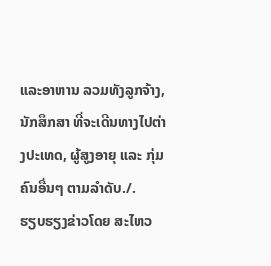ແລະອາຫານ ລວມທັງລູກຈ້າງ,ນັກສຶກສາ ທີ່ຈະເດີນທາງໄປຕ່າງປະເທດ, ຜູ້ສູງອາຍຸ ແລະ ກຸ່ມຄົນອື່ນໆ ຕາມລຳດັບ./.
ຮຽບຮຽງຂ່າວໂດຍ ສະໄຫວ